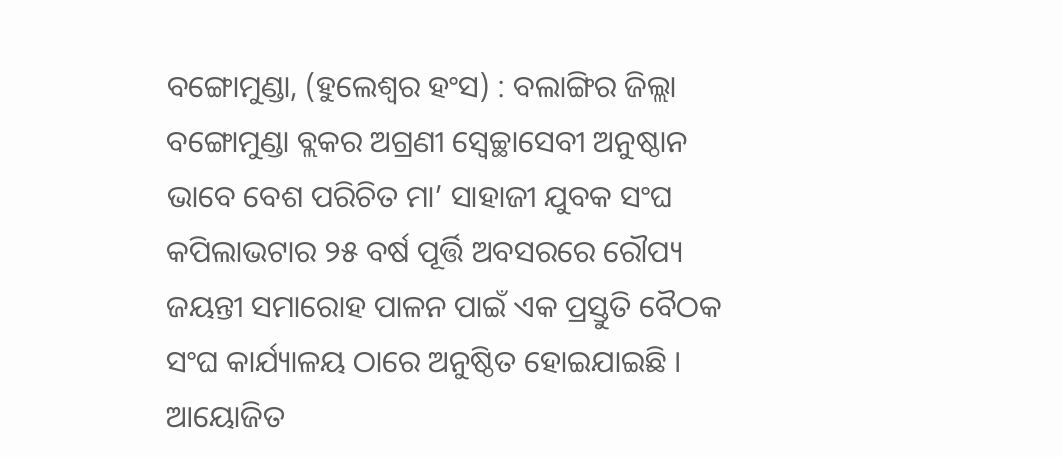ବଙ୍ଗୋମୁଣ୍ଡା, (ହୁଲେଶ୍ୱର ହଂସ) : ବଲାଙ୍ଗିର ଜିଲ୍ଲା ବଙ୍ଗୋମୁଣ୍ଡା ବ୍ଲକର ଅଗ୍ରଣୀ ସ୍ୱେଚ୍ଛାସେବୀ ଅନୁଷ୍ଠାନ ଭାବେ ବେଶ ପରିଚିତ ମା’ ସାହାଜୀ ଯୁବକ ସଂଘ କପିଲାଭଟାର ୨୫ ବର୍ଷ ପୂର୍ତ୍ତି ଅବସରରେ ରୌପ୍ୟ ଜୟନ୍ତୀ ସମାରୋହ ପାଳନ ପାଇଁ ଏକ ପ୍ରସ୍ତୁତି ବୈଠକ ସଂଘ କାର୍ଯ୍ୟାଳୟ ଠାରେ ଅନୁଷ୍ଠିତ ହୋଇଯାଇଛି । ଆୟୋଜିତ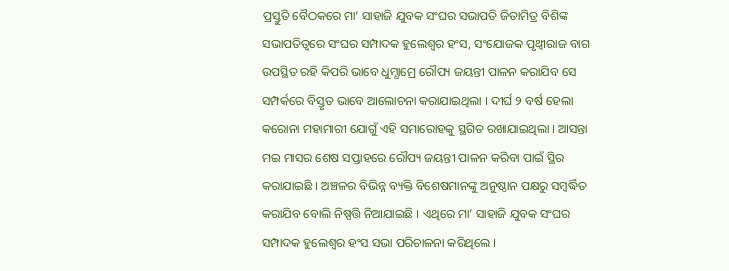ପ୍ରସ୍ତୁତି ବୈଠକରେ ମା’ ସାହାଜି ଯୁବକ ସଂଘର ସଭାପତି ଜିତାମିତ୍ର ବିଶିଙ୍କ ସଭାପତିତ୍ୱରେ ସଂଘର ସମ୍ପାଦକ ହୁଲେଶ୍ୱର ହଂସ, ସଂଯୋଜକ ପୃଥ୍ୱୀରାଜ ବାଗ ଉପସ୍ଥିତ ରହି କିପରି ଭାବେ ଧୁମ୍ଧାମ୍ରେ ରୌପ୍ୟ ଜୟନ୍ତୀ ପାଳନ କରାଯିବ ସେ ସମ୍ପର୍କରେ ବିସ୍ତୃତ ଭାବେ ଆଲୋଚନା କରାଯାଇଥିଲା । ଦୀର୍ଘ ୨ ବର୍ଷ ହେଲା କରୋନା ମହାମାରୀ ଯୋଗୁଁ ଏହି ସମାରୋହକୁ ସ୍ଥଗିତ ରଖାଯାଇଥିଲା । ଆସନ୍ତା ମଇ ମାସର ଶେଷ ସପ୍ତାହରେ ରୌପ୍ୟ ଜୟନ୍ତୀ ପାଳନ କରିବା ପାଇଁ ସ୍ଥିର କରାଯାଇଛି । ଅଞ୍ଚଳର ବିଭିନ୍ନ ବ୍ୟକ୍ତି ବିଶେଷମାନଙ୍କୁ ଅନୁଷ୍ଠାନ ପକ୍ଷରୁ ସମ୍ବର୍ଦ୍ଧିତ କରାଯିବ ବୋଲି ନିଷ୍ପତ୍ତି ନିଆଯାଇଛି । ଏଥିରେ ମା’ ସାହାଜି ଯୁବକ ସଂଘର ସମ୍ପାଦକ ହୁଲେଶ୍ୱର ହଂସ ସଭା ପରିଚାଳନା କରିଥିଲେ ।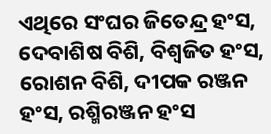ଏଥିରେ ସଂଘର ଜିତେନ୍ଦ୍ର ହଂସ, ଦେବାଶିଷ ବିଶି, ବିଶ୍ୱଜିତ ହଂସ, ରୋଶନ ବିଶି, ଦୀପକ ରଞ୍ଜନ ହଂସ, ରଶ୍ମିରଞ୍ଜନ ହଂସ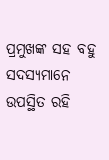ପ୍ରମୁଖଙ୍କ ସହ ବହୁ ସଦସ୍ୟମାନେ ଉପସ୍ଥିତ ରହି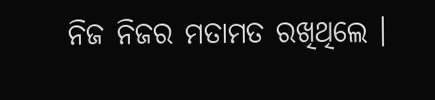ନିଜ ନିଜର ମତାମତ ରଖିଥିଲେ ।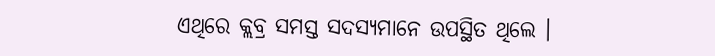ଏଥିରେ କ୍ଲବ୍ର ସମସ୍ତ ସଦସ୍ୟମାନେ ଉପସ୍ଥିତ ଥିଲେ ।